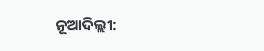ନୂଆଦିଲ୍ଲୀ: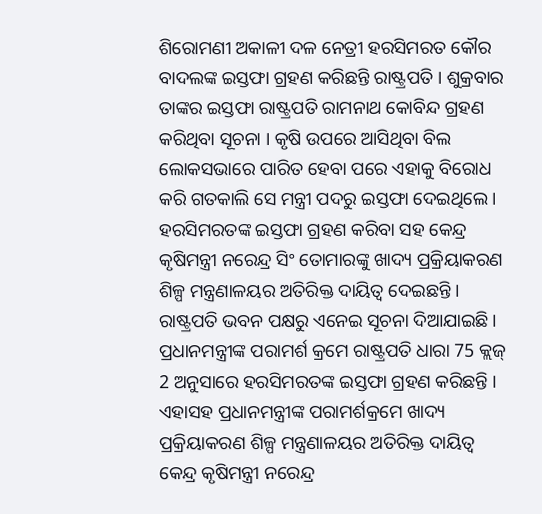ଶିରୋମଣୀ ଅକାଳୀ ଦଳ ନେତ୍ରୀ ହରସିମରତ କୌର ବାଦଲଙ୍କ ଇସ୍ତଫା ଗ୍ରହଣ କରିଛନ୍ତି ରାଷ୍ଟ୍ରପତି । ଶୁକ୍ରବାର ତାଙ୍କର ଇସ୍ତଫା ରାଷ୍ଟ୍ରପତି ରାମନାଥ କୋବିନ୍ଦ ଗ୍ରହଣ କରିଥିବା ସୂଚନା । କୃଷି ଉପରେ ଆସିଥିବା ବିଲ ଲୋକସଭାରେ ପାରିତ ହେବା ପରେ ଏହାକୁ ବିରୋଧ କରି ଗତକାଲି ସେ ମନ୍ତ୍ରୀ ପଦରୁ ଇସ୍ତଫା ଦେଇଥିଲେ ।
ହରସିମରତଙ୍କ ଇସ୍ତଫା ଗ୍ରହଣ କରିବା ସହ କେନ୍ଦ୍ର କୃଷିମନ୍ତ୍ରୀ ନରେନ୍ଦ୍ର ସିଂ ତୋମାରଙ୍କୁ ଖାଦ୍ୟ ପ୍ରକ୍ରିୟାକରଣ ଶିଳ୍ପ ମନ୍ତ୍ରଣାଳୟର ଅତିରିକ୍ତ ଦାୟିତ୍ବ ଦେଇଛନ୍ତି । ରାଷ୍ଟ୍ରପତି ଭବନ ପକ୍ଷରୁ ଏନେଇ ସୂଚନା ଦିଆଯାଇଛି ।
ପ୍ରଧାନମନ୍ତ୍ରୀଙ୍କ ପରାମର୍ଶ କ୍ରମେ ରାଷ୍ଟ୍ରପତି ଧାରା 75 କ୍ଲଜ୍ 2 ଅନୁସାରେ ହରସିମରତଙ୍କ ଇସ୍ତଫା ଗ୍ରହଣ କରିଛନ୍ତି । ଏହାସହ ପ୍ରଧାନମନ୍ତ୍ରୀଙ୍କ ପରାମର୍ଶକ୍ରମେ ଖାଦ୍ୟ ପ୍ରକ୍ରିୟାକରଣ ଶିଳ୍ପ ମନ୍ତ୍ରଣାଳୟର ଅତିରିକ୍ତ ଦାୟିତ୍ବ କେନ୍ଦ୍ର କୃଷିମନ୍ତ୍ରୀ ନରେନ୍ଦ୍ର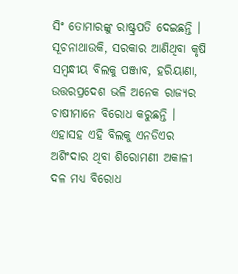ସିଂ ତୋମାରଙ୍କୁ ରାଷ୍ଟ୍ରପତି ଦେଇଛନ୍ତି ।
ସୂଚନାଥାଉକି, ସରକାର ଆଣିଥିବା କୃଷି ସମ୍ବନ୍ଧୀୟ ବିଲକୁ ପଞ୍ଜାବ, ହରିୟାଣା, ଉତ୍ତରପ୍ରଦେଶ ଭଳି ଅନେକ ରାଜ୍ୟର ଚାଷୀମାନେ ବିରୋଧ କରୁଛନ୍ତି । ଏହାସହ ଏହି ବିଲକୁ ଏନଡିଏର ଅଶିଂଦାର ଥିବା ଶିରୋମଣୀ ଅକାଳୀ ଦଳ ମଧ୍ୟ ବିରୋଧ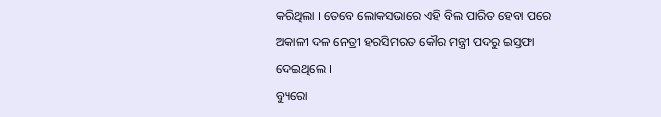କରିଥିଲା । ତେବେ ଲୋକସଭାରେ ଏହି ବିଲ ପାରିତ ହେବା ପରେ ଅକାଳୀ ଦଳ ନେତ୍ରୀ ହରସିମରତ କୌର ମନ୍ତ୍ରୀ ପଦରୁ ଇସ୍ତଫା ଦେଇଥିଲେ ।
ବ୍ୟୁରୋ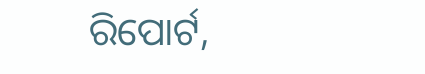ରିପୋର୍ଟ,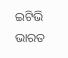ଇଟିଭି ଭାରତ